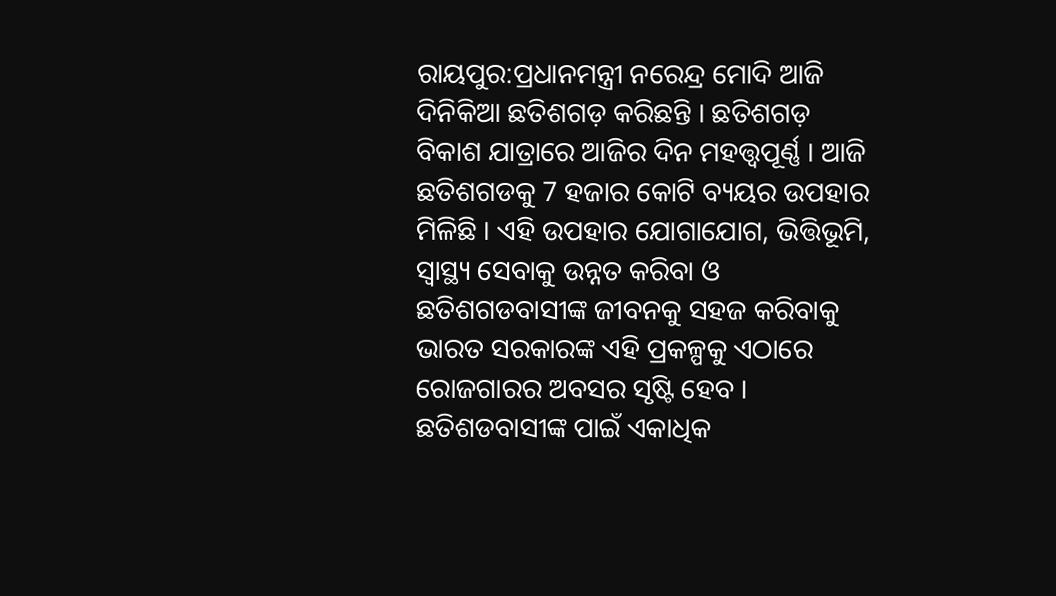ରାୟପୁର:ପ୍ରଧାନମନ୍ତ୍ରୀ ନରେନ୍ଦ୍ର ମୋଦି ଆଜି ଦିନିକିଆ ଛତିଶଗଡ଼ କରିଛନ୍ତି । ଛତିଶଗଡ଼ ବିକାଶ ଯାତ୍ରାରେ ଆଜିର ଦିନ ମହତ୍ତ୍ବପୂର୍ଣ୍ଣ । ଆଜି ଛତିଶଗଡକୁ 7 ହଜାର କୋଟି ବ୍ୟୟର ଉପହାର ମିଳିଛି । ଏହି ଉପହାର ଯୋଗାଯୋଗ, ଭିତ୍ତିଭୂମି, ସ୍ବାସ୍ଥ୍ୟ ସେବାକୁ ଉନ୍ନତ କରିବା ଓ ଛତିଶଗଡବାସୀଙ୍କ ଜୀବନକୁ ସହଜ କରିବାକୁ ଭାରତ ସରକାରଙ୍କ ଏହି ପ୍ରକଳ୍ପକୁ ଏଠାରେ ରୋଜଗାରର ଅବସର ସୃଷ୍ଟି ହେବ । ଛତିଶଡବାସୀଙ୍କ ପାଇଁ ଏକାଧିକ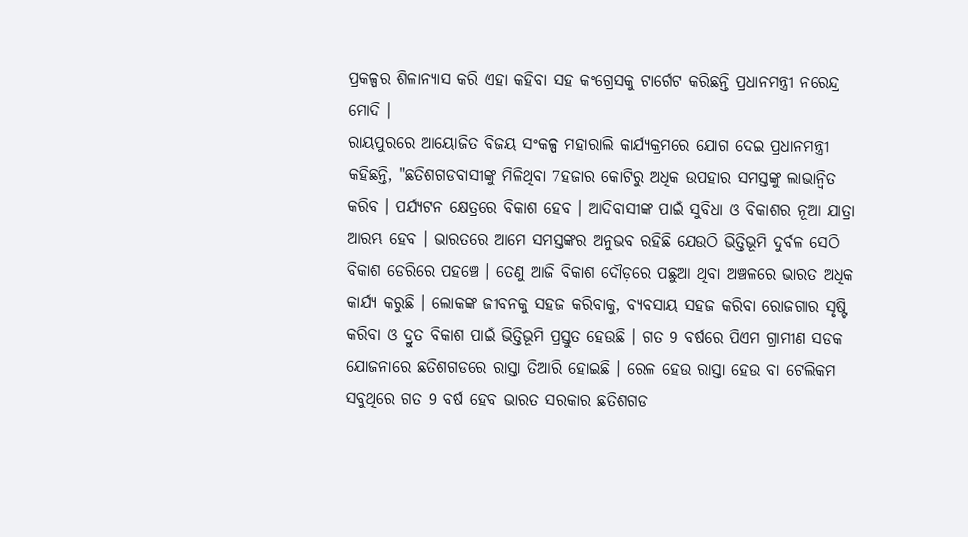ପ୍ରକଳ୍ପର ଶିଳାନ୍ୟାସ କରି ଏହା କହିବା ସହ କଂଗ୍ରେସକୁ ଟାର୍ଗେଟ କରିଛନ୍ତି ପ୍ରଧାନମନ୍ତ୍ରୀ ନରେନ୍ଦ୍ର ମୋଦି ।
ରାୟପୁରରେ ଆୟୋଜିତ ବିଜୟ ସଂକଳ୍ପ ମହାରାଲି କାର୍ଯ୍ୟକ୍ରମରେ ଯୋଗ ଦେଇ ପ୍ରଧାନମନ୍ତ୍ରୀ କହିଛନ୍ତି, "ଛତିଶଗଡବାସୀଙ୍କୁ ମିଳିଥିବା 7ହଜାର କୋଟିରୁ ଅଧିକ ଉପହାର ସମସ୍ତଙ୍କୁ ଲାଭାନ୍ବିତ କରିବ । ପର୍ଯ୍ୟଟନ କ୍ଷେତ୍ରରେ ବିକାଶ ହେବ । ଆଦିବାସୀଙ୍କ ପାଇଁ ସୁବିଧା ଓ ବିକାଶର ନୂଆ ଯାତ୍ରା ଆରମ୍ଭ ହେବ । ଭାରତରେ ଆମେ ସମସ୍ତଙ୍କର ଅନୁଭବ ରହିଛି ଯେଉଠି ଭିତ୍ତିଭୂମି ଦୁର୍ବଳ ସେଠି ବିକାଶ ଡେରିରେ ପହଞ୍ଚେ । ତେଣୁ ଆଜି ବିକାଶ ଦୌଡ଼ରେ ପଛୁଆ ଥିବା ଅଞ୍ଚଳରେ ଭାରତ ଅଧିକ କାର୍ଯ୍ୟ କରୁଛି । ଲୋକଙ୍କ ଜୀବନକୁ ସହଜ କରିବାକୁ, ବ୍ୟବସାୟ ସହଜ କରିବା ରୋଜଗାର ସୃଷ୍ଟି କରିବା ଓ ଦ୍ରୁତ ବିକାଶ ପାଇଁ ଭିତ୍ତିଭୂମି ପ୍ରସ୍ତୁତ ହେଉଛି । ଗତ 9 ବର୍ଷରେ ପିଏମ ଗ୍ରାମୀଣ ସଡକ ଯୋଜନାରେ ଛତିଶଗଡରେ ରାସ୍ତା ତିଆରି ହୋଇଛି । ରେଳ ହେଉ ରାସ୍ତା ହେଉ ବା ଟେଲିକମ ସବୁଥିରେ ଗତ 9 ବର୍ଷ ହେବ ଭାରତ ସରକାର ଛତିଶଗଡ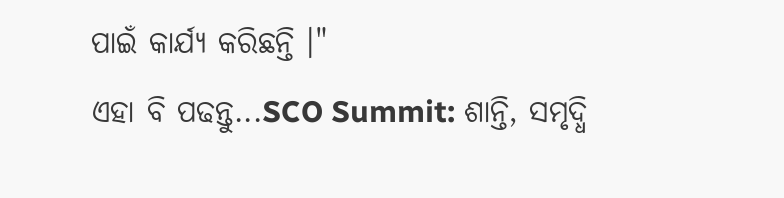ପାଇଁ କାର୍ଯ୍ୟ କରିଛନ୍ତି ।"
ଏହା ବି ପଢନ୍ତୁ...SCO Summit: ଶାନ୍ତି, ସମୃଦ୍ଧି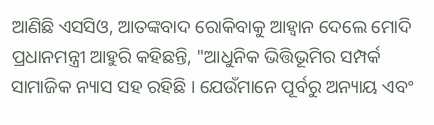ଆଣିଛି ଏସସିଓ, ଆତଙ୍କବାଦ ରୋକିବାକୁ ଆହ୍ବାନ ଦେଲେ ମୋଦି
ପ୍ରଧାନମନ୍ତ୍ରୀ ଆହୁରି କହିଛନ୍ତି, "ଆଧୁନିକ ଭିତ୍ତିଭୂମିର ସମ୍ପର୍କ ସାମାଜିକ ନ୍ୟାସ ସହ ରହିଛି । ଯେଉଁମାନେ ପୂର୍ବରୁ ଅନ୍ୟାୟ ଏବଂ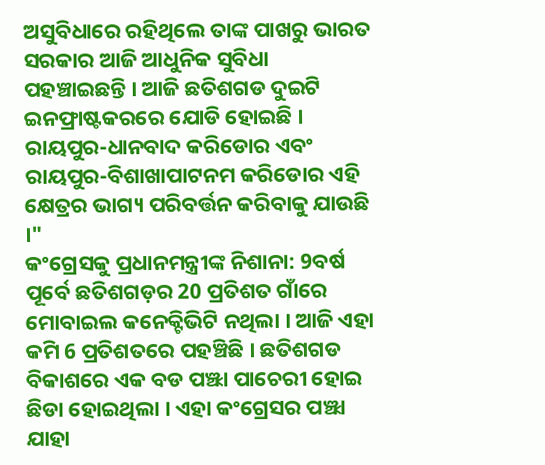ଅସୁବିଧାରେ ରହିଥିଲେ ତାଙ୍କ ପାଖରୁ ଭାରତ ସରକାର ଆଜି ଆଧୁନିକ ସୁବିଧା ପହଞ୍ଚାଇଛନ୍ତି । ଆଜି ଛତିଶଗଡ ଦୁଇଟି ଇନଫ୍ରାଷ୍ଟକରରେ ଯୋଡି ହୋଇଛି । ରାୟପୁର-ଧାନବାଦ କରିଡୋର ଏବଂ ରାୟପୁର-ବିଶାଖାପାଟନମ କରିଡୋର ଏହି କ୍ଷେତ୍ରର ଭାଗ୍ୟ ପରିବର୍ତ୍ତନ କରିବାକୁ ଯାଉଛି ।"
କଂଗ୍ରେସକୁ ପ୍ରଧାନମନ୍ତ୍ରୀଙ୍କ ନିଶାନା: 9ବର୍ଷ ପୂର୍ବେ ଛତିଶଗଡ଼ର 20 ପ୍ରତିଶତ ଗାଁରେ ମୋବାଇଲ କନେକ୍ଟିଭିଟି ନଥିଲା । ଆଜି ଏହା କମି 6 ପ୍ରତିଶତରେ ପହଞ୍ଚିଛି । ଛତିଶଗଡ ବିକାଶରେ ଏକ ବଡ ପଞ୍ଝା ପାଚେରୀ ହୋଇ ଛିଡା ହୋଇଥିଲା । ଏହା କଂଗ୍ରେସର ପଞ୍ଝା ଯାହା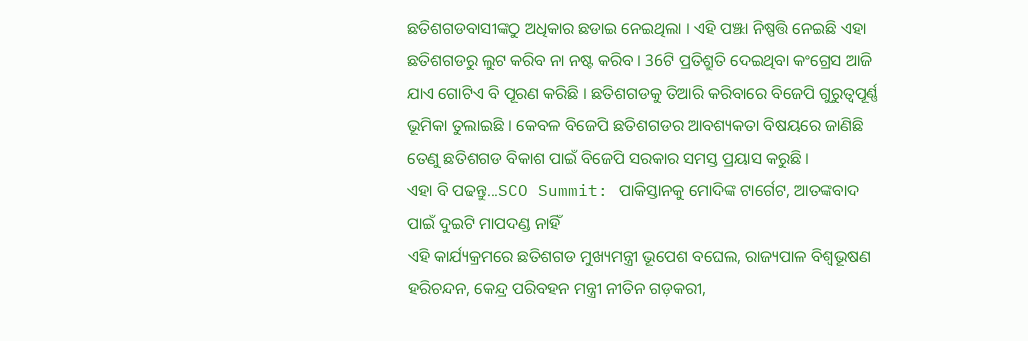ଛତିଶଗଡବାସୀଙ୍କଠୁ ଅଧିକାର ଛଡାଇ ନେଇଥିଲା । ଏହି ପଞ୍ଝା ନିଷ୍ପତ୍ତି ନେଇଛି ଏହା ଛତିଶଗଡରୁ ଲୁଟ କରିବ ନା ନଷ୍ଟ କରିବ । 36ଟି ପ୍ରତିଶ୍ରୁତି ଦେଇଥିବା କଂଗ୍ରେସ ଆଜି ଯାଏ ଗୋଟିଏ ବି ପୂରଣ କରିଛି । ଛତିଶଗଡକୁ ତିଆରି କରିବାରେ ବିଜେପି ଗୁରୁତ୍ବପୂର୍ଣ୍ଣ ଭୂମିକା ତୁଲାଇଛି । କେବଳ ବିଜେପି ଛତିଶଗଡର ଆବଶ୍ୟକତା ବିଷୟରେ ଜାଣିଛି ତେଣୁ ଛତିଶଗଡ ବିକାଶ ପାଇଁ ବିଜେପି ସରକାର ସମସ୍ତ ପ୍ରୟାସ କରୁଛି ।
ଏହା ବି ପଢନ୍ତୁ...SCO Summit: ପାକିସ୍ତାନକୁ ମୋଦିଙ୍କ ଟାର୍ଗେଟ, ଆତଙ୍କବାଦ ପାଇଁ ଦୁଇଟି ମାପଦଣ୍ଡ ନାହିଁ
ଏହି କାର୍ଯ୍ୟକ୍ରମରେ ଛତିଶଗଡ ମୁଖ୍ୟମନ୍ତ୍ରୀ ଭୂପେଶ ବଘେଲ, ରାଜ୍ୟପାଳ ବିଶ୍ବଭୂଷଣ ହରିଚନ୍ଦନ, କେନ୍ଦ୍ର ପରିବହନ ମନ୍ତ୍ରୀ ନୀତିନ ଗଡ଼କରୀ,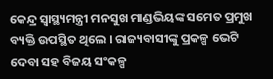କେନ୍ଦ୍ର ସ୍ବାସ୍ଥ୍ୟମନ୍ତ୍ରୀ ମନସୁଖ ମାଣ୍ଡଭିୟଙ୍କ ସମେତ ପ୍ରମୁଖ ବ୍ୟକ୍ତି ଉପସ୍ଥିତ ଥିଲେ । ରାଜ୍ୟବାସୀଙ୍କୁ ପ୍ରକଳ୍ପ ଭେଟି ଦେବା ସହ ବିଜୟ ସଂକଳ୍ପ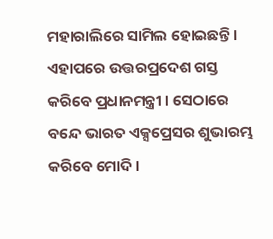ମହାରାଲିରେ ସାମିଲ ହୋଇଛନ୍ତି । ଏହାପରେ ଉତ୍ତରପ୍ରଦେଶ ଗସ୍ତ କରିବେ ପ୍ରଧାନମନ୍ତ୍ରୀ । ସେଠାରେ ବନ୍ଦେ ଭାରତ ଏକ୍ସପ୍ରେସର ଶୁଭାରମ୍ଭ କରିବେ ମୋଦି ।